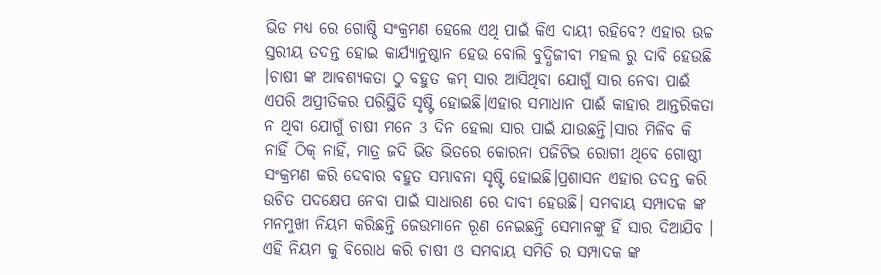ଭିଡ ମଧ୍ୟ ରେ ଗୋଷ୍ଠି ସଂକ୍ରମଣ ହେଲେ ଏଥି ପାଇଁ କିଏ ଦାୟୀ ରହିବେ? ଏହାର ଉଚ୍ଚ ସ୍ତରୀୟ ତଦନ୍ତ ହୋଇ କାର୍ଯ୍ୟାନୁଷ୍ଠାନ ହେଉ ବୋଲି ବୁଦ୍ଧିଜୀବୀ ମହଲ ରୁ ଦାବି ହେଉଛି ।ଚାଷୀ ଙ୍କ ଆବଶ୍ୟକତା ଠୁ ବହୁତ କମ୍ ସାର ଆସିଥିବା ଯୋଗୁଁ ସାର ନେବା ପାଈଁ ଏପରି ଅପ୍ରୀତିକର ପରିସ୍ଥିତି ସୃଷ୍ଟି ହୋଇଛି।ଏହାର ସମାଧାନ ପାଈଁ କାହାର ଆନ୍ତରିକତା ନ ଥିବା ଯୋଗୁଁ ଚାଷୀ ମନେ 3 ଦିନ ହେଲା ସାର ପାଇଁ ଯାଉଛନ୍ତି।ସାର ମିଳିବ କି ନାହିଁ ଠିକ୍ ନାହିଁ, ମାତ୍ର ଜଦି ଭିଡ ଭିତରେ କୋରନା ପଜିଟିଭ ରୋଗୀ ଥିବେ ଗୋଷ୍ଠୀ ସଂକ୍ରମଣ କରି ଦେବାର ବହୁତ ସମ୍ଭାବନା ସୃଷ୍ଟି ହୋଇଛି।ପ୍ରଶାସନ ଏହାର ତଦନ୍ତ କରି ଉଚିତ ପଦକ୍ଷେପ ନେବା ପାଇଁ ସାଧାରଣ ରେ ଦାବୀ ହେଉଛି। ସମବାୟ ସମ୍ପାଦକ ଙ୍କ ମନମୁଖୀ ନିୟମ କରିଛନ୍ତି ଜେଉମାନେ ରୂଣ ନେଇଛନ୍ତି ସେମାନଙ୍କୁ ହିଁ ସାର ଦିଆଯିବ । ଏହି ନିୟମ କୁ ବିରୋଧ କରି ଚାଷୀ ଓ ସମବାୟ ସମିତି ର ସମ୍ପାଦକ ଙ୍କ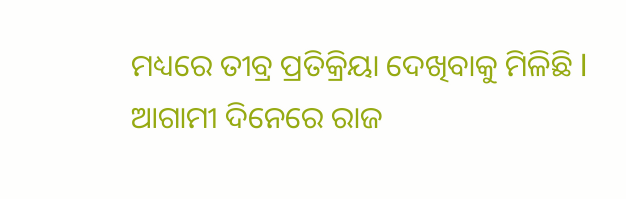ମଧ୍ୟରେ ତୀବ୍ର ପ୍ରତିକ୍ରିୟା ଦେଖିବାକୁ ମିଳିଛି l ଆଗାମୀ ଦିନେରେ ରାଜ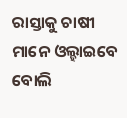ରାସ୍ତାକୁ ଚାଷୀ ମାନେ ଓଲ୍ହାଇବେ ବୋଲି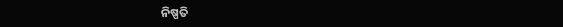ନିଷ୍ପତି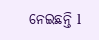ନେଇଛନ୍ତି l